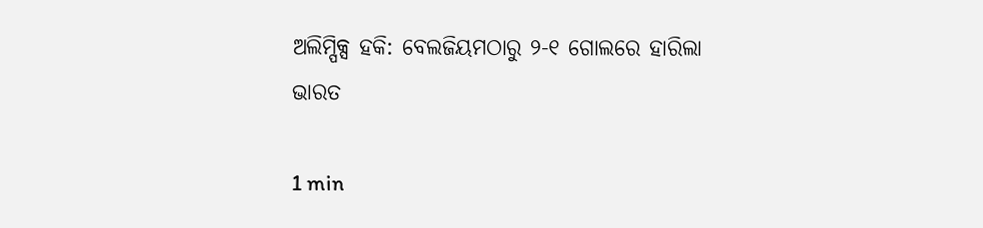ଅଲିମ୍ପିକ୍ସ ହକି: ବେଲଜିୟମଠାରୁ ୨-୧ ଗୋଲରେ ହାରିଲା ଭାରତ

1 min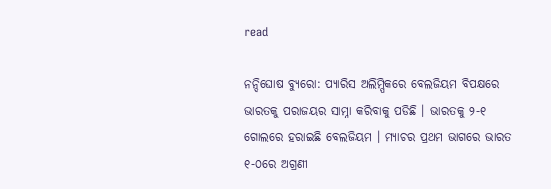read

ନନ୍ଦିଘୋଷ ବ୍ୟୁରୋ: ପ୍ୟାରିସ ଅଲିମ୍ପିକରେ ବେଲଜିୟମ ବିପକ୍ଷରେ ଭାରତକୁ ପରାଜୟର ସାମ୍ନା କରିବାକୁ ପଡିଛି । ଭାରତକୁ ୨-୧ ଗୋଲରେ ହରାଇଛି ବେଲଜିୟମ । ମ୍ୟାଚର ପ୍ରଥମ ଭାଗରେ ଭାରତ ୧-୦ରେ ଅଗ୍ରଣୀ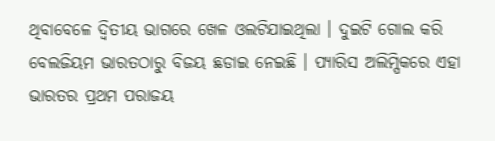ଥିବାବେଳେ ଦ୍ବିତୀୟ ଭାଗରେ ଖେଳ ଓଲଟିଯାଇଥିଲା । ଦୁଇଟି ଗୋଲ କରି ବେଲଜିୟମ ଭାରତଠାରୁ ବିଜୟ ଛଡାଇ ନେଇଛି । ପ୍ୟାରିସ ଅଲିମ୍ପିକରେ ଏହା ଭାରତର ପ୍ରଥମ ପରାଜୟ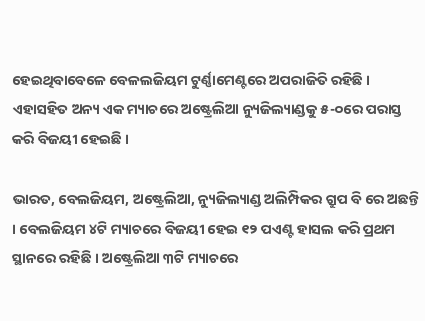ହେଇଥିବାବେଳେ ବେଳଲଜିୟମ ଟୁର୍ଣ୍ଣାମେଣ୍ଟରେ ଅପରାଜିତି ରହିଛି । ଏହାସହିତ ଅନ୍ୟ ଏକ ମ୍ୟାଚରେ ଅଷ୍ଟ୍ରେଲିଆ ନ୍ୟୁଜିଲ୍ୟାଣ୍ଡକୁ ୫-୦ରେ ପରାସ୍ତ କରି ବିଜୟୀ ହେଇଛି ।

ଭାରତ, ବେଲଜିୟମ, ଅଷ୍ଟ୍ରେଲିଆ, ନ୍ୟୁଜିଲ୍ୟାଣ୍ଡ ଅଲିମ୍ପିକର ଗ୍ରୁପ ବି ରେ ଅଛନ୍ତି । ବେଲଜିୟମ ୪ଟି ମ୍ୟାଚରେ ବିଜୟୀ ହେଇ ୧୨ ପଏଣ୍ଟ ହାସଲ କରି ପ୍ରଥମ ସ୍ଥାନରେ ରହିଛି । ଅଷ୍ଟ୍ରେଲିଆ ୩ଟି ମ୍ୟାଚରେ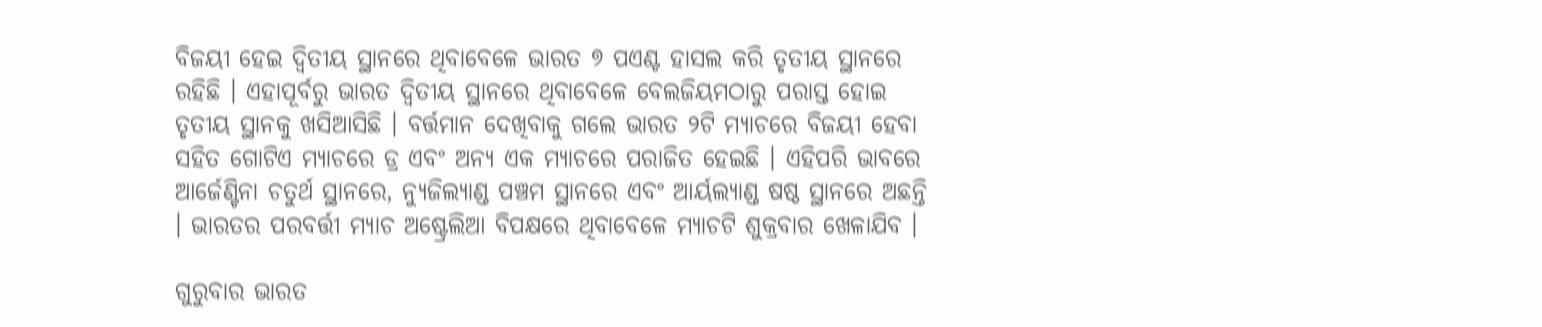ବିଜୟୀ ହେଇ ଦ୍ବିତୀୟ ସ୍ଥାନରେ ଥିବାବେଳେ ଭାରତ ୭ ପଏଣ୍ଟ ହାସଲ କରି ତୃତୀୟ ସ୍ଥାନରେ ରହିଛି । ଏହାପୂର୍ବରୁ ଭାରତ ଦ୍ବିତୀୟ ସ୍ଥାନରେ ଥିବାବେଳେ ବେଲଜିୟମଠାରୁ ପରାସ୍ତ ହୋଇ ତୃତୀୟ ସ୍ଥାନକୁ ଖସିଆସିଛି । ବର୍ତ୍ତମାନ ଦେଖିବାକୁ ଗଲେ ଭାରତ ୨ଟି ମ୍ୟାଚରେ ବିଜୟୀ ହେବା ସହିତ ଗୋଟିଏ ମ୍ୟାଚରେ ଡ୍ର ଏବଂ ଅନ୍ୟ ଏକ ମ୍ୟାଚରେ ପରାଜିତ ହେଇଛି । ଏହିପରି ଭାବରେ ଆର୍ଜେଣ୍ଟିନା ଚତୁର୍ଥ ସ୍ଥାନରେ, ନ୍ୟୁଜିଲ୍ୟାଣ୍ଡ ପଞ୍ଚମ ସ୍ଥାନରେ ଏବଂ ଆର୍ୟଲ୍ୟାଣ୍ଡ ଷଷ୍ଠ ସ୍ଥାନରେ ଅଛନ୍ତି । ଭାରତର ପରବର୍ତ୍ତୀ ମ୍ୟାଚ ଅଷ୍ଟ୍ରେଲିଆ ବିପକ୍ଷରେ ଥିବାବେଳେ ମ୍ୟାଚଟି ଶୁକ୍ରବାର ଖେଳାଯିବ ।

ଗୁରୁବାର ଭାରତ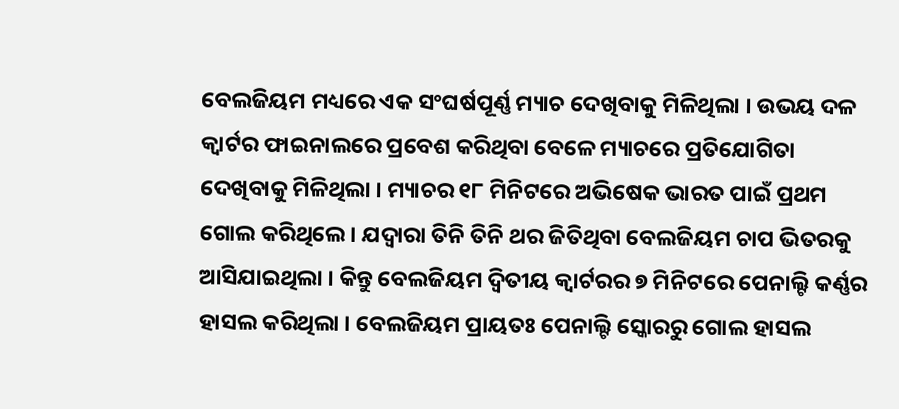ବେଲଜିୟମ ମଧ୍ୟରେ ଏକ ସଂଘର୍ଷପୂର୍ଣ୍ଣ ମ୍ୟାଚ ଦେଖିବାକୁ ମିଳିଥିଲା । ଉଭୟ ଦଳ କ୍ବାର୍ଟର ଫାଇନାଲରେ ପ୍ରବେଶ କରିଥିବା ବେଳେ ମ୍ୟାଚରେ ପ୍ରତିଯୋଗିତା ଦେଖିବାକୁ ମିଳିଥିଲା । ମ୍ୟାଚର ୧୮ ମିନିଟରେ ଅଭିଷେକ ଭାରତ ପାଇଁ ପ୍ରଥମ ଗୋଲ କରିଥିଲେ । ଯଦ୍ବାରା ତିନି ତିନି ଥର ଜିତିଥିବା ବେଲଜିୟମ ଚାପ ଭିତରକୁ ଆସିଯାଇଥିଲା । କିନ୍ତୁ ବେଲଜିୟମ ଦ୍ବିତୀୟ କ୍ବାର୍ଟରର ୭ ମିନିଟରେ ପେନାଲ୍ଟି କର୍ଣ୍ଣର ହାସଲ କରିଥିଲା । ବେଲଜିୟମ ପ୍ରାୟତଃ ପେନାଲ୍ଟି ସ୍କୋରରୁ ଗୋଲ ହାସଲ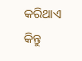କରିଥାଏ କିନ୍ତୁ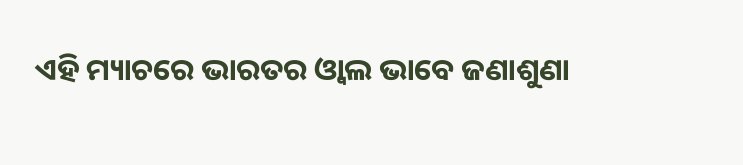ଏହି ମ୍ୟାଚରେ ଭାରତର ଓ୍ବାଲ ଭାବେ ଜଣାଶୁଣା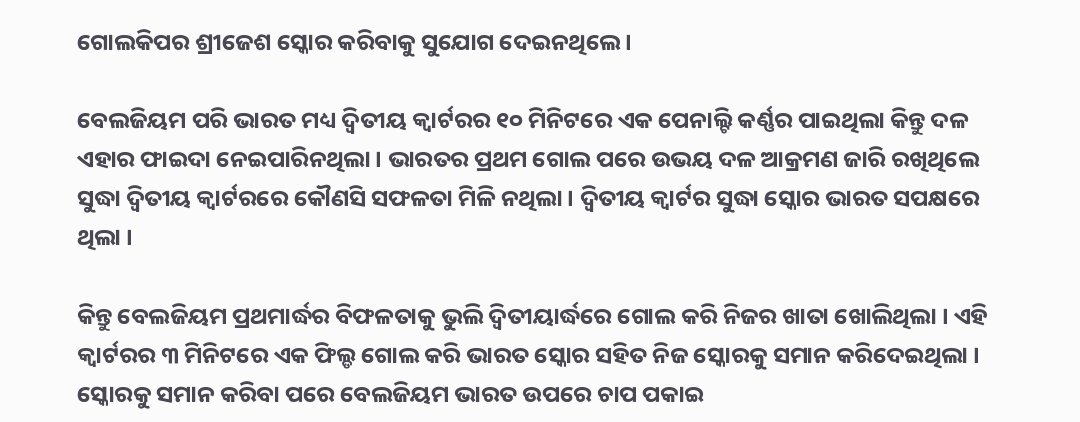ଗୋଲକିପର ଶ୍ରୀଜେଶ ସ୍କୋର କରିବାକୁ ସୁଯୋଗ ଦେଇନଥିଲେ ।

ବେଲଜିୟମ ପରି ଭାରତ ମଧ୍ୟ ଦ୍ବିତୀୟ କ୍ବାର୍ଟରର ୧୦ ମିନିଟରେ ଏକ ପେନାଲ୍ଟି କର୍ଣ୍ଣର ପାଇଥିଲା କିନ୍ତୁ ଦଳ ଏହାର ଫାଇଦା ନେଇପାରିନଥିଲା । ଭାରତର ପ୍ରଥମ ଗୋଲ ପରେ ଉଭୟ ଦଳ ଆକ୍ରମଣ ଜାରି ରଖିଥିଲେ ସୁଦ୍ଧା ଦ୍ବିତୀୟ କ୍ବାର୍ଟରରେ କୌଣସି ସଫଳତା ମିଳି ନଥିଲା । ଦ୍ବିତୀୟ କ୍ବାର୍ଟର ସୁଦ୍ଧା ସ୍କୋର ଭାରତ ସପକ୍ଷରେ ଥିଲା ।

କିନ୍ତୁ ବେଲଜିୟମ ପ୍ରଥମାର୍ଦ୍ଧର ବିଫଳତାକୁ ଭୁଲି ଦ୍ବିତୀୟାର୍ଦ୍ଧରେ ଗୋଲ କରି ନିଜର ଖାତା ଖୋଲିଥିଲା । ଏହି କ୍ବାର୍ଟରର ୩ ମିନିଟରେ ଏକ ଫିଲ୍ଡ ଗୋଲ କରି ଭାରତ ସ୍କୋର ସହିତ ନିଜ ସ୍କୋରକୁ ସମାନ କରିଦେଇଥିଲା । ସ୍କୋରକୁ ସମାନ କରିବା ପରେ ବେଲଜିୟମ ଭାରତ ଉପରେ ଚାପ ପକାଇ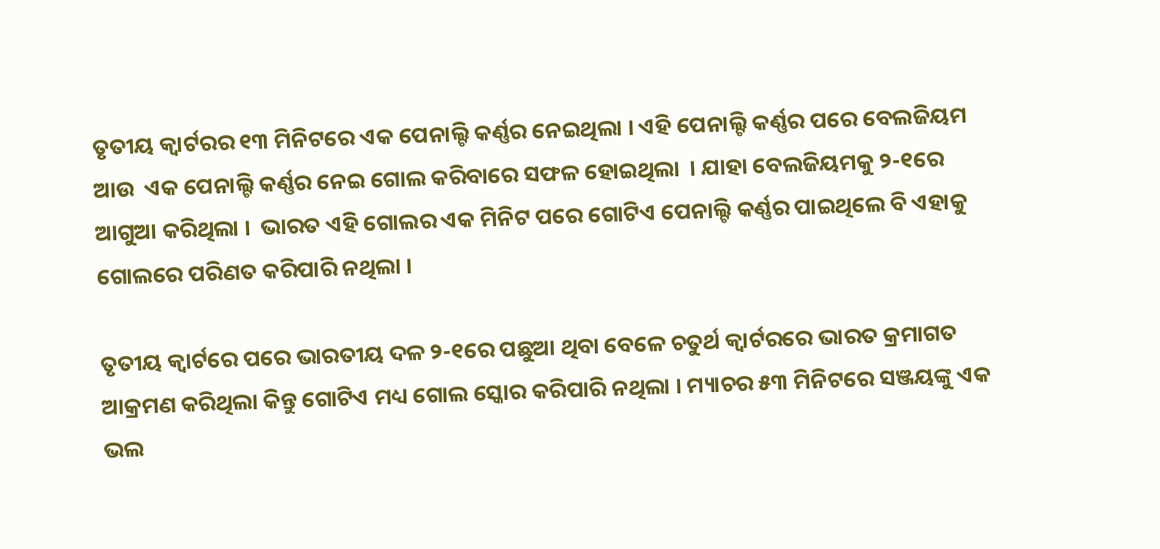ତୃତୀୟ କ୍ବାର୍ଟରର ୧୩ ମିନିଟରେ ଏକ ପେନାଲ୍ଟି କର୍ଣ୍ଣର ନେଇଥିଲା । ଏହି ପେନାଲ୍ଟି କର୍ଣ୍ଣର ପରେ ବେଲଜିୟମ ଆଉ  ଏକ ପେନାଲ୍ଟି କର୍ଣ୍ଣର ନେଇ ଗୋଲ କରିବାରେ ସଫଳ ହୋଇଥିଲା  । ଯାହା ବେଲଜିୟମକୁ ୨-୧ରେ ଆଗୁଆ କରିଥିଲା ।  ଭାରତ ଏହି ଗୋଲର ଏକ ମିନିଟ ପରେ ଗୋଟିଏ ପେନାଲ୍ଟି କର୍ଣ୍ଣର ପାଇଥିଲେ ବି ଏହାକୁ ଗୋଲରେ ପରିଣତ କରିପାରି ନଥିଲା ।

ତୃତୀୟ କ୍ବାର୍ଟରେ ପରେ ଭାରତୀୟ ଦଳ ୨-୧ରେ ପଛୁଆ ଥିବା ବେଳେ ଚତୁର୍ଥ କ୍ବାର୍ଟରରେ ଭାରତ କ୍ରମାଗତ ଆକ୍ରମଣ କରିଥିଲା କିନ୍ତୁ ଗୋଟିଏ ମଧ୍ୟ ଗୋଲ ସ୍କୋର କରିପାରି ନଥିଲା । ମ୍ୟାଚର ୫୩ ମିନିଟରେ ସଞ୍ଜୟଙ୍କୁ ଏକ ଭଲ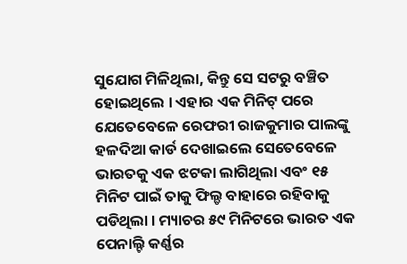ସୁଯୋଗ ମିଳିଥିଲା, କିନ୍ତୁ ସେ ସଟରୁ ବଞ୍ଚିତ ହୋଇଥିଲେ । ଏହାର ଏକ ମିନିଟ୍ ପରେ ଯେତେବେଳେ ରେଫରୀ ରାଜକୁମାର ପାଲଙ୍କୁ ହଳଦିଆ କାର୍ଡ ଦେଖାଇଲେ ସେତେବେଳେ ଭାରତକୁ ଏକ ଝଟକା ଲାଗିଥିଲା ଏବଂ ୧୫ ମିନିଟ ପାଇଁ ତାକୁ ଫିଲ୍ଡ ବାହାରେ ରହିବାକୁ ପଡିଥିଲା । ମ୍ୟାଚର ୫୯ ମିନିଟରେ ଭାରତ ଏକ ପେନାଲ୍ଟି କର୍ଣ୍ଣର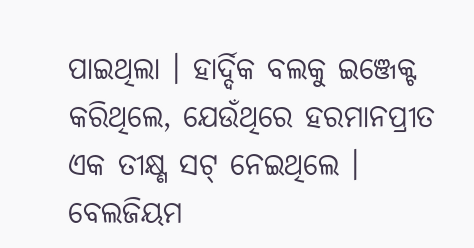ପାଇଥିଲା । ହାର୍ଦ୍ଦିକ ବଲକୁ ଇଞ୍ଜେକ୍ଟ କରିଥିଲେ, ଯେଉଁଥିରେ ହରମାନପ୍ରୀତ ଏକ ତୀକ୍ଷ୍ଣ ସଟ୍ ନେଇଥିଲେ । ବେଲଜିୟମ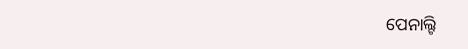ପେନାଲ୍ଟି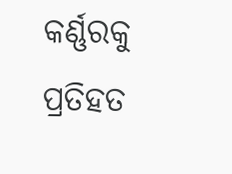କର୍ଣ୍ଣରକୁ ପ୍ରତିହତ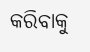କରିବାକୁ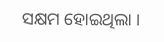ସକ୍ଷମ ହୋଇଥିଲା ।